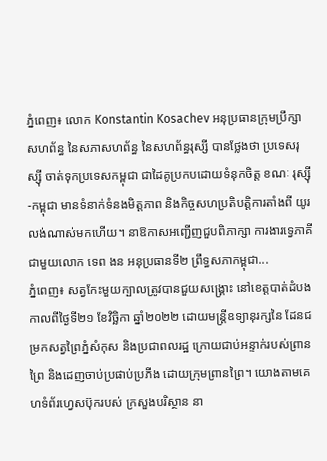ភ្នំពេញ៖ លោក Konstantin Kosachev អនុប្រធានក្រុមប្រឹក្សាសហព័ន្ធ នៃសភាសហព័ន្ធ នៃសហព័ន្ធរុស្សី បានថ្លែងថា ប្រទេសរុស្ស៊ី ចាត់ទុកប្រទេសកម្ពុជា ជាដៃគូប្រកបដោយទំនុកចិត្ត ខណៈ រុស្ស៊ី-កម្ពុជា មានទំនាក់ទំនងមិត្តភាព និងកិច្ចសហប្រតិបត្តិការតាំងពី យូរលង់ណាស់មកហើយ។ នាឱកាសអញ្ជើញជួបពិភាក្សា ការងារទ្វេភាគីជាមួយលោក ទេព ងន អនុប្រធានទី២ ព្រឹទ្ធសភាកម្ពុជា...
ភ្នំពេញ៖ សត្វកែះមួយក្បាលត្រូវបានជួយសង្គ្រោះ នៅខេត្តបាត់ដំបង កាលពីថ្ងៃទី២១ ខែវិច្ឆិកា ឆ្នាំ២០២២ ដោយមន្ត្រីឧទ្យានុរក្សនៃ ដែនជម្រកសត្វព្រៃភ្នំសំកុស និងប្រជាពលរដ្ឋ ក្រោយជាប់អន្ទាក់របស់ព្រានព្រៃ និងដេញចាប់ប្រផាប់ប្រភីង ដោយក្រុមព្រានព្រៃ។ យោងតាមគេហទំព័រហ្វេសប៊ុករបស់ ក្រសួងបរិស្ថាន នា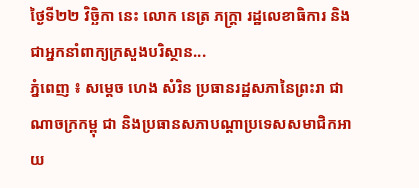ថ្ងៃទី២២ វិច្ឆិកា នេះ លោក នេត្រ ភក្ត្រា រដ្ឋលេខាធិការ និងជាអ្នកនាំពាក្យក្រសួងបរិស្ថាន...
ភ្នំពេញ ៖ សម្តេច ហេង សំរិន ប្រធានរដ្ឋសភានៃព្រះរា ជាណាចក្រកម្ពុ ជា និងប្រធានសភាបណ្តាប្រទេសសមាជិកអាយ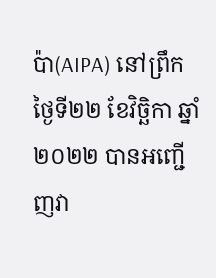ប៉ា(AIPA) នៅព្រឹកថ្ងៃទី២២ ខែវិច្ឆិកា ឆ្នាំ២០២២ បានអញ្ជើញវា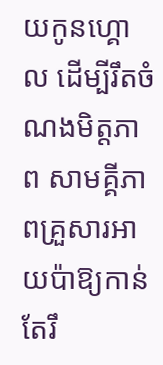យកូនហ្គោល ដើម្បីរឹតចំណងមិត្តភាព សាមគ្គីភាពគ្រួសារអាយប៉ាឱ្យកាន់តែរឹ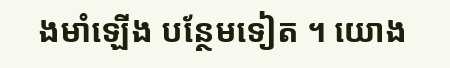ងមាំឡើង បន្ថែមទៀត ។ យោង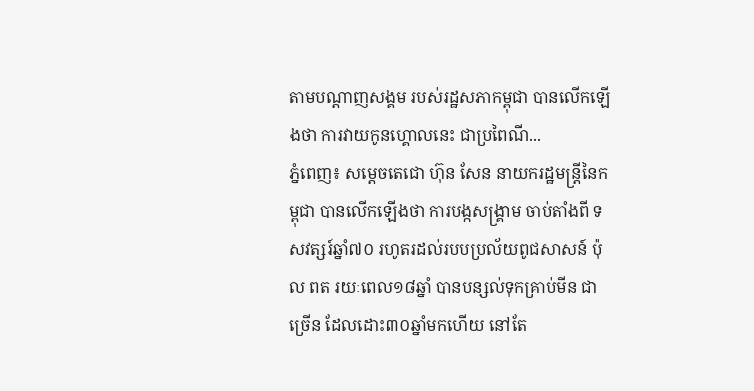តាមបណ្តាញសង្គម របស់រដ្ឋសភាកម្ពុជា បានលើកឡើងថា ការវាយកូនហ្គោលនេះ ជាប្រពៃណី...
ភ្នំពេញ៖ សម្ដេចតេជោ ហ៊ុន សែន នាយករដ្ឋមន្រ្តីនៃកម្ពុជា បានលើកឡើងថា ការបង្កសង្គ្រាម ចាប់តាំងពី ទសវត្សរ៍ឆ្នាំ៧០ រហូតរដល់របបប្រល័យពូជសាសន៍ ប៉ុល ពត រយៈពេល១៨ឆ្នាំ បានបន្សល់ទុកគ្រាប់មីន ជាច្រើន ដែលដោះ៣០ឆ្នាំមកហើយ នៅតែ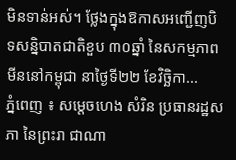មិនទាន់អស់។ ថ្លែងក្នុងឱកាសអញ្ជើញបិទសន្និបាតជាតិខួប ៣០ឆ្នាំ នៃសកម្មភាពមីននៅកម្ពុជា នាថ្ងៃទី២២ ខែវិច្ឆិកា...
ភ្នំពេញ ៖ សម្តេចហេង សំរិន ប្រធានរដ្ឋសភា នៃព្រះរា ជាណា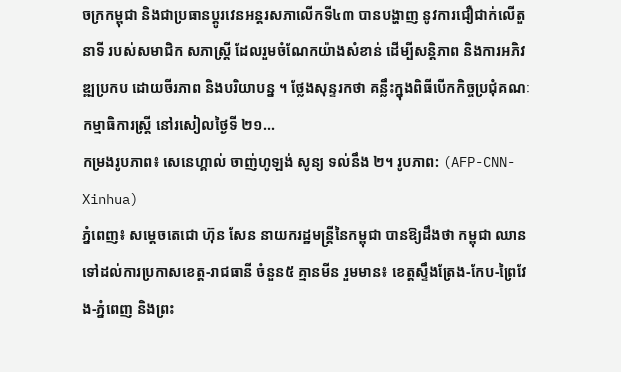ចក្រកម្ពុជា និងជាប្រធានប្តូរវេនអន្តរសភាលើកទី៤៣ បានបង្ហាញ នូវការជឿជាក់លើតួនាទី របស់សមាជិក សភាស្ត្រី ដែលរួមចំណែកយ៉ាងសំខាន់ ដើម្បីសន្តិភាព និងការអភិវឌ្ឍប្រកប ដោយចីរភាព និងបរិយាបន្ន ។ ថ្លែងសុន្ទរកថា គន្លឹះក្នុងពិធីបើកកិច្ចប្រជុំគណៈកម្មាធិការស្រ្តី នៅរសៀលថ្ងៃទី ២១...
កម្រងរូបភាព៖ សេនេហ្គាល់ ចាញ់ហូឡង់ សូន្យ ទល់នឹង ២។ រូបភាព: (AFP-CNN-Xinhua)
ភ្នំពេញ៖ សម្ដេចតេជោ ហ៊ុន សែន នាយករដ្ឋមន្ដ្រីនៃកម្ពុជា បានឱ្យដឹងថា កម្ពុជា ឈានទៅដល់ការប្រកាសខេត្ត-រាជធានី ចំនួន៥ គ្មានមីន រួមមាន៖ ខេត្តស្ទឹងត្រែង-កែប-ព្រៃវែង-ភ្នំពេញ និងព្រះ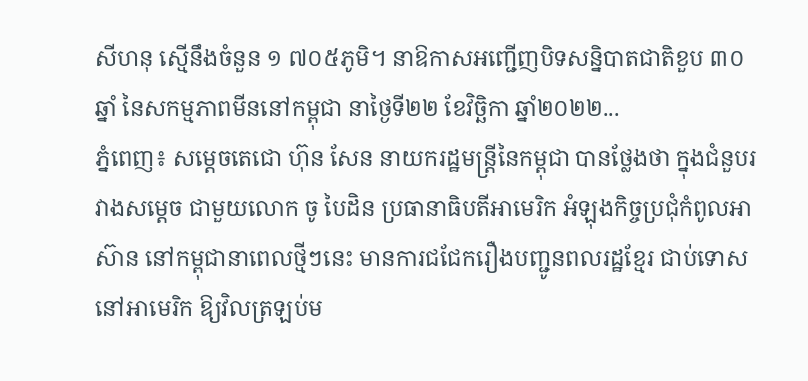សីហនុ ស្មើនឹងចំនួន ១ ៧០៥ភូមិ។ នាឱកាសអញ្ជើញបិទសន្និបាតជាតិខួប ៣០ឆ្នាំ នៃសកម្មភាពមីននៅកម្ពុជា នាថ្ងៃទី២២ ខែវិច្ឆិកា ឆ្នាំ២០២២...
ភ្នំពេញ៖ សម្តេចតេជោ ហ៊ុន សែន នាយករដ្ឋមន្ត្រីនៃកម្ពុជា បានថ្លែងថា ក្នុងជំនួបរវាងសម្តេច ជាមួយលោក ចូ បៃដិន ប្រធានាធិបតីអាមេរិក អំឡុងកិច្ចប្រជុំកំពូលអាស៊ាន នៅកម្ពុជានាពេលថ្មីៗនេះ មានការជជែករឿងបញ្ជូនពលរដ្ឋខ្មែរ ជាប់ទោសនៅអាមេរិក ឱ្យវិលត្រឡប់ម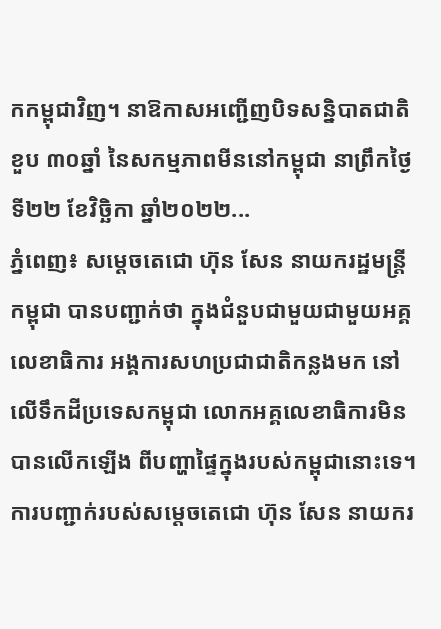កកម្ពុជាវិញ។ នាឱកាសអញ្ជើញបិទសន្និបាតជាតិខួប ៣០ឆ្នាំ នៃសកម្មភាពមីននៅកម្ពុជា នាព្រឹកថ្ងៃទី២២ ខែវិច្ឆិកា ឆ្នាំ២០២២...
ភ្នំពេញ៖ សម្តេចតេជោ ហ៊ុន សែន នាយករដ្ឋមន្ត្រីកម្ពុជា បានបញ្ជាក់ថា ក្នុងជំនួបជាមួយជាមួយអគ្គលេខាធិការ អង្គការសហប្រជាជាតិកន្លងមក នៅលើទឹកដីប្រទេសកម្ពុជា លោកអគ្គលេខាធិការមិនបានលើកឡើង ពីបញ្ហាផ្ទៃក្នុងរបស់កម្ពុជានោះទេ។ ការបញ្ជាក់របស់សម្តេចតេជោ ហ៊ុន សែន នាយករ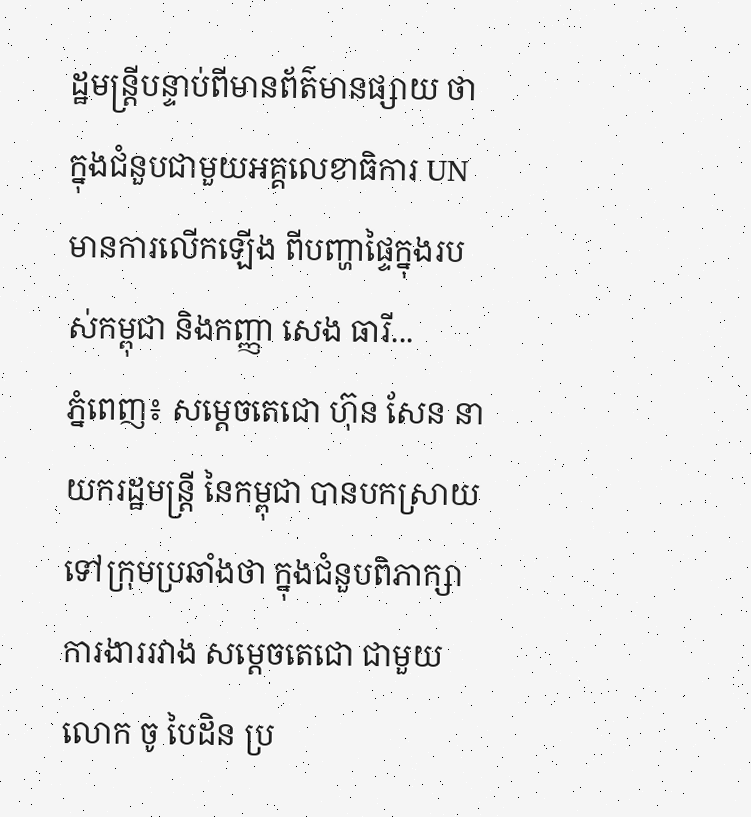ដ្ឋមន្ត្រីបន្ទាប់ពីមានព័ត៌មានផ្សាយ ថាក្នុងជំនួបជាមួយអគ្គលេខាធិការ UN មានការលើកឡើង ពីបញ្ហាផ្ទៃក្នុងរបស់កម្ពុជា និងកញ្ញា សេង ធារី...
ភ្នំពេញ៖ សម្ដេចតេជោ ហ៊ុន សែន នាយករដ្ឋមន្ដ្រី នៃកម្ពុជា បានបកស្រាយទៅក្រុមប្រឆាំងថា ក្នុងជំនួបពិភាក្សាការងាររវាង សម្ដេចតេជោ ជាមួយលោក ចូ បៃដិន ប្រ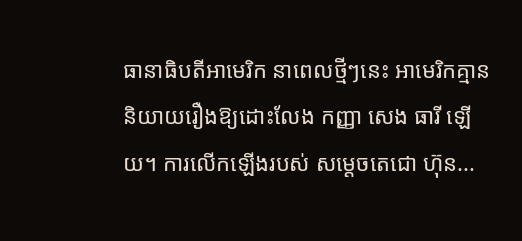ធានាធិបតីអាមេរិក នាពេលថ្មីៗនេះ អាមេរិកគ្មាននិយាយរឿងឱ្យដោះលែង កញ្ញា សេង ធារី ឡើយ។ ការលើកឡើងរបស់ សម្ដេចតេជោ ហ៊ុន...